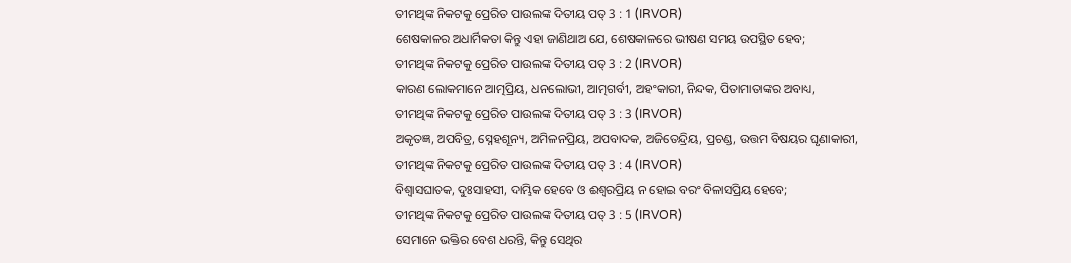ତୀମଥିଙ୍କ ନିକଟକୁ ପ୍ରେରିତ ପାଉଲଙ୍କ ଦିତୀୟ ପତ୍ 3 : 1 (IRVOR)
ଶେଷକାଳର ଅଧାର୍ମିକତା କିନ୍ତୁ ଏହା ଜାଣିଥାଅ ଯେ, ଶେଷକାଳରେ ଭୀଷଣ ସମୟ ଉପସ୍ଥିତ ହେବ;
ତୀମଥିଙ୍କ ନିକଟକୁ ପ୍ରେରିତ ପାଉଲଙ୍କ ଦିତୀୟ ପତ୍ 3 : 2 (IRVOR)
କାରଣ ଲୋକମାନେ ଆତ୍ମପ୍ରିୟ, ଧନଲୋଭୀ, ଆତ୍ମଗର୍ବୀ, ଅହଂକାରୀ, ନିନ୍ଦକ, ପିତାମାତାଙ୍କର ଅବାଧ୍ୟ,
ତୀମଥିଙ୍କ ନିକଟକୁ ପ୍ରେରିତ ପାଉଲଙ୍କ ଦିତୀୟ ପତ୍ 3 : 3 (IRVOR)
ଅକୃତଜ୍ଞ, ଅପବିତ୍ର, ସ୍ନେହଶୂନ୍ୟ, ଅମିଳନପ୍ରିୟ, ଅପବାଦକ, ଅଜିତେନ୍ଦ୍ରିୟ, ପ୍ରଚଣ୍ଡ, ଉତ୍ତମ ବିଷୟର ଘୃଣାକାରୀ,
ତୀମଥିଙ୍କ ନିକଟକୁ ପ୍ରେରିତ ପାଉଲଙ୍କ ଦିତୀୟ ପତ୍ 3 : 4 (IRVOR)
ବିଶ୍ୱାସଘାତକ, ଦୁଃସାହସୀ, ଦାମ୍ଭିକ ହେବେ ଓ ଈଶ୍ୱରପ୍ରିୟ ନ ହୋଇ ବରଂ ବିଳାସପ୍ରିୟ ହେବେ;
ତୀମଥିଙ୍କ ନିକଟକୁ ପ୍ରେରିତ ପାଉଲଙ୍କ ଦିତୀୟ ପତ୍ 3 : 5 (IRVOR)
ସେମାନେ ଭକ୍ତିର ବେଶ ଧରନ୍ତି, କିନ୍ତୁ ସେଥିର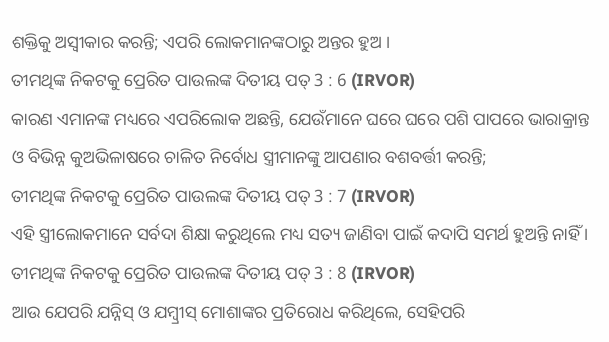ଶକ୍ତିକୁ ଅସ୍ୱୀକାର କରନ୍ତି; ଏପରି ଲୋକମାନଙ୍କଠାରୁ ଅନ୍ତର ହୁଅ ।
ତୀମଥିଙ୍କ ନିକଟକୁ ପ୍ରେରିତ ପାଉଲଙ୍କ ଦିତୀୟ ପତ୍ 3 : 6 (IRVOR)
କାରଣ ଏମାନଙ୍କ ମଧ୍ୟରେ ଏପରିଲୋକ ଅଛନ୍ତି, ଯେଉଁମାନେ ଘରେ ଘରେ ପଶି ପାପରେ ଭାରାକ୍ରାନ୍ତ ଓ ବିଭିନ୍ନ କୁଅଭିଳାଷରେ ଚାଳିତ ନିର୍ବୋଧ ସ୍ତ୍ରୀମାନଙ୍କୁ ଆପଣାର ବଶବର୍ତ୍ତୀ କରନ୍ତି;
ତୀମଥିଙ୍କ ନିକଟକୁ ପ୍ରେରିତ ପାଉଲଙ୍କ ଦିତୀୟ ପତ୍ 3 : 7 (IRVOR)
ଏହି ସ୍ତ୍ରୀଲୋକମାନେ ସର୍ବଦା ଶିକ୍ଷା କରୁଥିଲେ ମଧ୍ୟ ସତ୍ୟ ଜାଣିବା ପାଇଁ କଦାପି ସମର୍ଥ ହୁଅନ୍ତି ନାହିଁ ।
ତୀମଥିଙ୍କ ନିକଟକୁ ପ୍ରେରିତ ପାଉଲଙ୍କ ଦିତୀୟ ପତ୍ 3 : 8 (IRVOR)
ଆଉ ଯେପରି ଯନ୍ନିସ୍ ଓ ଯମ୍ବ୍ରୀସ୍ ମୋଶାଙ୍କର ପ୍ରତିରୋଧ କରିଥିଲେ, ସେହିପରି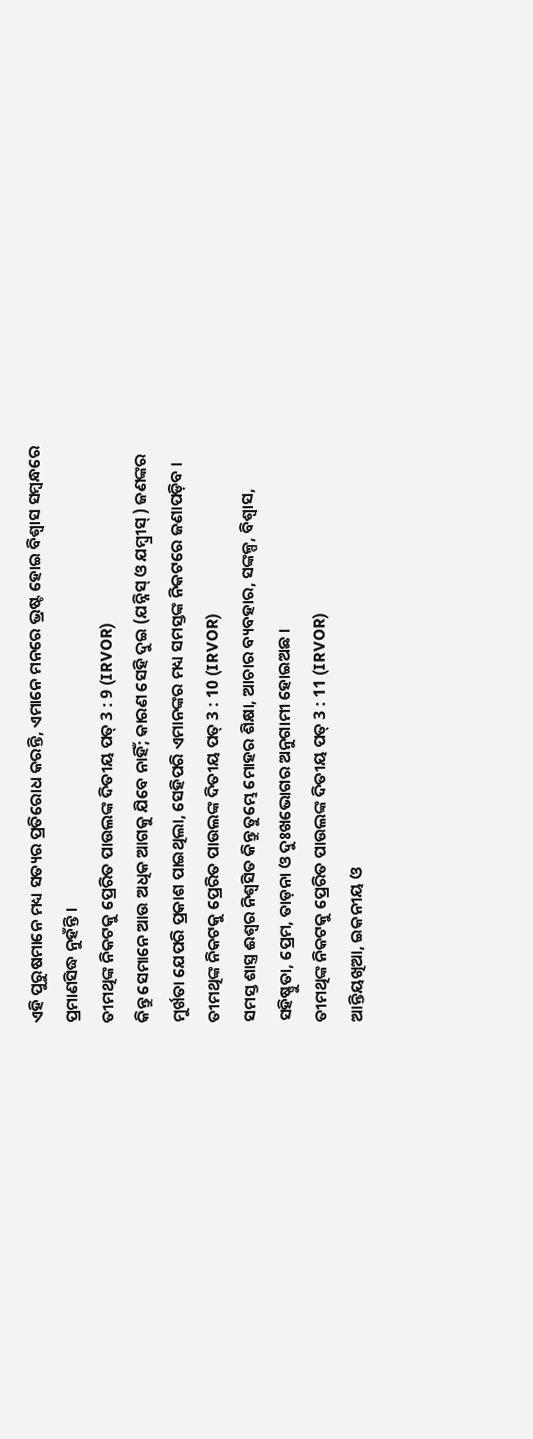ଏହି ପୁରୁଷମାନେ ମଧ୍ୟ ସତ୍ୟର ପ୍ରତିରୋଧ କରନ୍ତି, ଏମାନେ ମନରେ ଭ୍ରଷ୍ଟ ହୋଇ ବିଶ୍ୱାସ ସମ୍ବନ୍ଧରେ ପ୍ରମାଣସିଦ୍ଧ ନୁହଁନ୍ତି ।
ତୀମଥିଙ୍କ ନିକଟକୁ ପ୍ରେରିତ ପାଉଲଙ୍କ ଦିତୀୟ ପତ୍ 3 : 9 (IRVOR)
କିନ୍ତୁ ସେମାନେ ଆଉ ଅଧିକ ଆଗକୁ ଯିବେ ନାହିଁ; କାରଣ ସେହି ଦୁଇ (ଯନ୍ନିସ୍ ଓ ଯମ୍ବ୍ରୀସ୍ ) ଜଣଙ୍କର ମୁର୍ଖତା ଯେପରି ପ୍ରକାଶ ପାଇଥିଲା, ସେହିପରି ଏମାନଙ୍କର ମଧ୍ୟ ସମସ୍ତଙ୍କ ନିକଟରେ ଜଣାପଡ଼ିବ ।
ତୀମଥିଙ୍କ ନିକଟକୁ ପ୍ରେରିତ ପାଉଲଙ୍କ ଦିତୀୟ ପତ୍ 3 : 10 (IRVOR)
ସମସ୍ତ ଶାସ୍ତ୍ର ଈଶ୍ୱର ନିଶ୍ୱସିତ କିନ୍ତୁ ତୁମ୍ଭେ ମୋହର ଶିକ୍ଷା, ଆଚାର ବ୍ୟବହାର, ସଙ୍କଳ୍ପ, ବିଶ୍ୱାସ, ସହିଷ୍ଣୁତା, ପ୍ରେମ, ତାଡ଼ନା ଓ ଦୁଃଖଭୋଗର ଅନୁଗାମୀ ହୋଇଅଛ ।
ତୀମଥିଙ୍କ ନିକଟକୁ ପ୍ରେରିତ ପାଉଲଙ୍କ ଦିତୀୟ ପତ୍ 3 : 11 (IRVOR)
ଆନ୍ତିୟଖିଆ, ଇକନୀୟ ଓ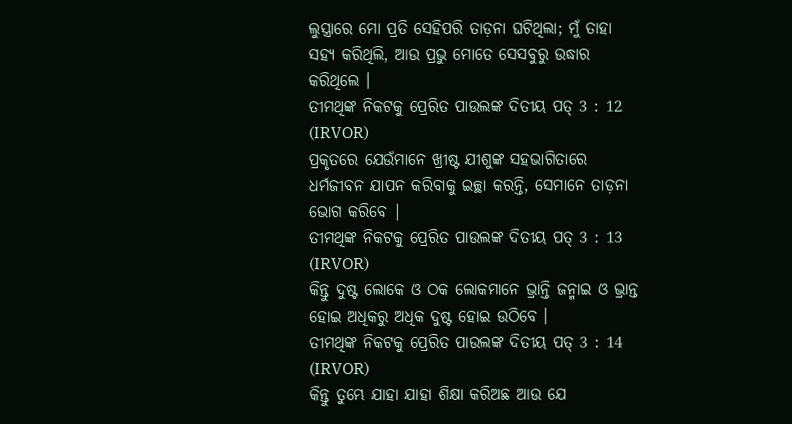ଲୁସ୍ତ୍ରାରେ ମୋ ପ୍ରତି ସେହିପରି ତାଡ଼ନା ଘଟିଥିଲା; ମୁଁ ତାହା ସହ୍ୟ କରିଥିଲି, ଆଉ ପ୍ରଭୁ ମୋତେ ସେସବୁରୁ ଉଦ୍ଧାର କରିଥିଲେ ।
ତୀମଥିଙ୍କ ନିକଟକୁ ପ୍ରେରିତ ପାଉଲଙ୍କ ଦିତୀୟ ପତ୍ 3 : 12 (IRVOR)
ପ୍ରକୃତରେ ଯେଉଁମାନେ ଖ୍ରୀଷ୍ଟ ଯୀଶୁଙ୍କ ସହଭାଗିତାରେ ଧର୍ମଜୀବନ ଯାପନ କରିବାକୁ ଇଚ୍ଛା କରନ୍ତି, ସେମାନେ ତାଡ଼ନା ଭୋଗ କରିବେ |
ତୀମଥିଙ୍କ ନିକଟକୁ ପ୍ରେରିତ ପାଉଲଙ୍କ ଦିତୀୟ ପତ୍ 3 : 13 (IRVOR)
କିନ୍ତୁ ଦୁଷ୍ଟ ଲୋକେ ଓ ଠକ ଲୋକମାନେ ଭ୍ରାନ୍ତି ଜନ୍ମାଇ ଓ ଭ୍ରାନ୍ତ ହୋଇ ଅଧିକରୁ ଅଧିକ ଦୁଷ୍ଟ ହୋଇ ଉଠିବେ ।
ତୀମଥିଙ୍କ ନିକଟକୁ ପ୍ରେରିତ ପାଉଲଙ୍କ ଦିତୀୟ ପତ୍ 3 : 14 (IRVOR)
କିନ୍ତୁ ତୁମ୍ଭେ ଯାହା ଯାହା ଶିକ୍ଷା କରିଅଛ ଆଉ ଯେ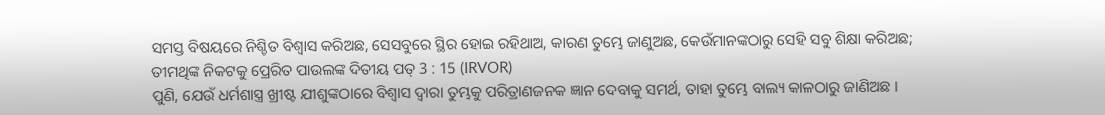ସମସ୍ତ ବିଷୟରେ ନିଶ୍ଚିତ ବିଶ୍ୱାସ କରିଅଛ, ସେସବୁରେ ସ୍ଥିର ହୋଇ ରହିଥାଅ, କାରଣ ତୁମ୍ଭେ ଜାଣୁଅଛ, କେଉଁମାନଙ୍କଠାରୁ ସେହି ସବୁ ଶିକ୍ଷା କରିଅଛ;
ତୀମଥିଙ୍କ ନିକଟକୁ ପ୍ରେରିତ ପାଉଲଙ୍କ ଦିତୀୟ ପତ୍ 3 : 15 (IRVOR)
ପୁଣି, ଯେଉଁ ଧର୍ମଶାସ୍ତ୍ର ଖ୍ରୀଷ୍ଟ ଯୀଶୁଙ୍କଠାରେ ବିଶ୍ୱାସ ଦ୍ୱାରା ତୁମ୍ଭକୁ ପରିତ୍ରାଣଜନକ ଜ୍ଞାନ ଦେବାକୁ ସମର୍ଥ, ତାହା ତୁମ୍ଭେ ବାଲ୍ୟ କାଳଠାରୁ ଜାଣିଅଛ ।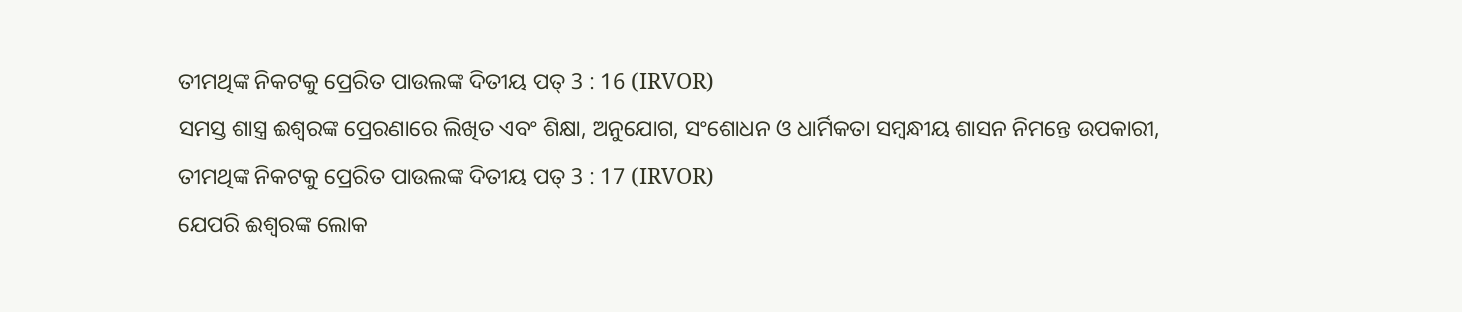ତୀମଥିଙ୍କ ନିକଟକୁ ପ୍ରେରିତ ପାଉଲଙ୍କ ଦିତୀୟ ପତ୍ 3 : 16 (IRVOR)
ସମସ୍ତ ଶାସ୍ତ୍ର ଈଶ୍ୱରଙ୍କ ପ୍ରେରଣାରେ ଲିଖିତ ଏବଂ ଶିକ୍ଷା, ଅନୁଯୋଗ, ସଂଶୋଧନ ଓ ଧାର୍ମିକତା ସମ୍ବନ୍ଧୀୟ ଶାସନ ନିମନ୍ତେ ଉପକାରୀ,
ତୀମଥିଙ୍କ ନିକଟକୁ ପ୍ରେରିତ ପାଉଲଙ୍କ ଦିତୀୟ ପତ୍ 3 : 17 (IRVOR)
ଯେପରି ଈଶ୍ୱରଙ୍କ ଲୋକ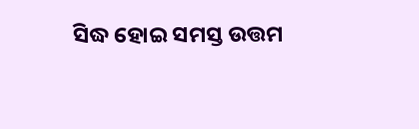ସିଦ୍ଧ ହୋଇ ସମସ୍ତ ଉତ୍ତମ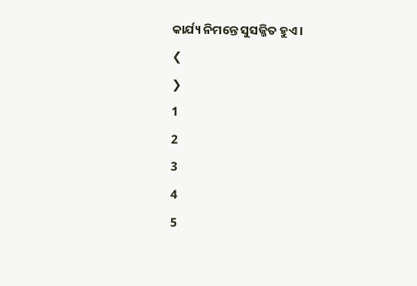କାର୍ଯ୍ୟ ନିମନ୍ତେ ସୁସଜ୍ଜିତ ହୁଏ ।
❮
❯
1
2
3
4
5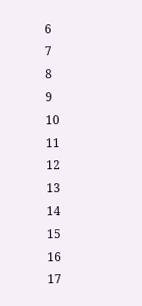6
7
8
9
10
11
12
13
14
15
16
17